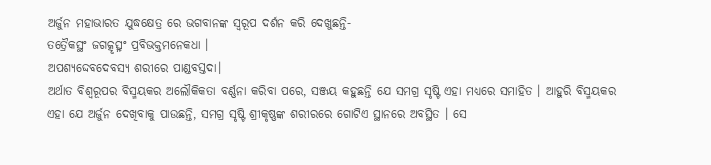ଅର୍ଜୁନ ମହାଭାରତ ଯୁଦ୍ଧକ୍ଷେତ୍ର ରେ ଭଗବାନଙ୍କ ସ୍ୱରୂପ ଦର୍ଶନ କରି ଦେଖୁଛନ୍ତି-
ତତ୍ରୈକସ୍ଥଂ ଜଗତ୍କୃତ୍ସ୍ନଂ ପ୍ରବିଭକ୍ତମନେକଧା ।
ଅପଶ୍ୟଦ୍ଦେବଦେବସ୍ୟ ଶରୀରେ ପାଣ୍ଡବସ୍ତଦା।
ଅର୍ଥାତ ବିଶ୍ୱରୂପର ବିସ୍ମୟକର ଅଲୌକିକତା ବର୍ଣ୍ଣନା କରିବା ପରେ, ସଞ୍ଜୟ କହୁଛନ୍ତି ଯେ ସମଗ୍ର ସୃଷ୍ଟି ଏହା ମଧ୍ୟରେ ସମାହିତ । ଆହୁରି ବିସ୍ମୟକର ଏହା ଯେ ଅର୍ଜୁନ ଦେଖିବାକୁ ପାଉଛନ୍ତି, ସମଗ୍ର ସୃଷ୍ଟି ଶ୍ରୀକୃଷ୍ଣଙ୍କ ଶରୀରରେ ଗୋଟିଏ ସ୍ଥାନରେ ଅବସ୍ଥିତ । ସେ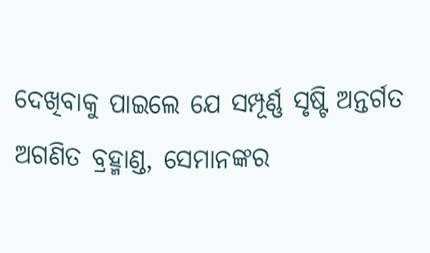ଦେଖିବାକୁ ପାଇଲେ ଯେ ସମ୍ପୂର୍ଣ୍ଣ ସୃଷ୍ଟି ଅନ୍ତର୍ଗତ ଅଗଣିତ ବ୍ରହ୍ମାଣ୍ଡ, ସେମାନଙ୍କର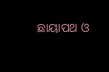ଛାୟାପଥ ଓ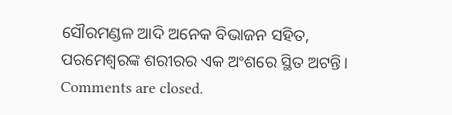ସୌରମଣ୍ଡଳ ଆଦି ଅନେକ ବିଭାଜନ ସହିତ, ପରମେଶ୍ୱରଙ୍କ ଶରୀରର ଏକ ଅଂଶରେ ସ୍ଥିତ ଅଟନ୍ତି।
Comments are closed.